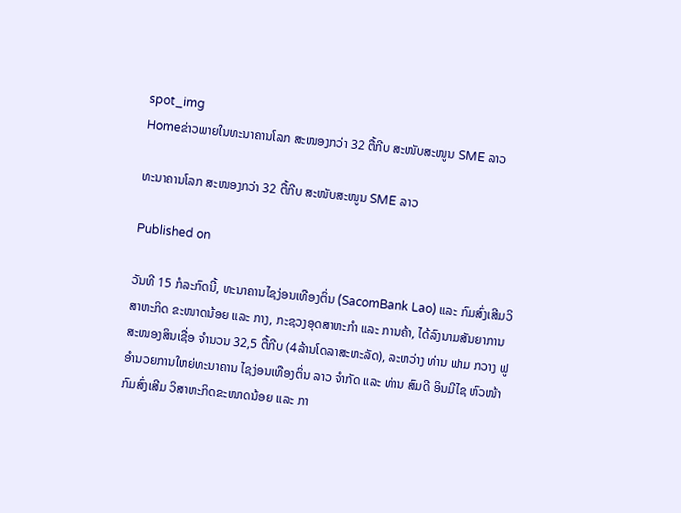spot_img
Homeຂ່າວພາຍໃນທະນາຄານໂລກ ສະໜອງກວ່າ 32 ຕື້ກີບ ສະໜັບສະໜູນ SME ລາວ

ທະນາຄານໂລກ ສະໜອງກວ່າ 32 ຕື້ກີບ ສະໜັບສະໜູນ SME ລາວ

Published on

ວັນທີ 15 ກໍລະກົດນີ້, ທະນາຄານໄຊງ່ອນເທືອງຕິ່ນ (SacomBank Lao) ແລະ ກົມສົ່ງເສີມວິສາຫະກິດ ຂະໜາດນ້ອຍ ແລະ ກາງ, ກະຊວງອຸດສາຫະກຳ ແລະ ການຄ້າ, ໄດ້ລົງນາມສັນຍາການສະໜອງສິນເຊື່ອ ຈຳນວນ 32,5 ຕື້ກີບ (4ລ້ານໂດລາສະຫະລັດ), ລະຫວ່າງ ທ່ານ ຟາມ ກວາງ ຟູ ອຳນວຍການໃຫຍ່ທະນາຄານ ໄຊງ່ອນເທືອງຕິ່ນ ລາວ ຈຳກັດ ແລະ ທ່ານ ສົມດີ ອິນມີໄຊ ຫົວໜ້າກົມສົ່ງເສີມ ວິສາຫະກິດຂະໜາດນ້ອຍ ແລະ ກາ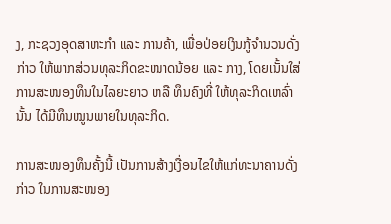ງ, ກະຊວງອຸດສາຫະກຳ ແລະ ການຄ້າ, ເພື່ອປ່ອຍເງິນກູ້ຈຳນວນດັ່ງກ່າວ ໃຫ້ພາກສ່ວນທຸລະກິດຂະໜາດນ້ອຍ ແລະ ກາງ, ໂດຍເນັ້ນໃສ່ການສະໜອງທຶນໃນໄລຍະຍາວ ຫລື ທຶນຄົງທີ່ ໃຫ້ທຸລະກິດເຫລົ່ານັ້ນ ໄດ້ມີທຶນໝູນພາຍໃນທຸລະກິດ.

ການສະໜອງທຶນຄັ້ງນີ້ ເປັນການສ້າງເງື່ອນໄຂໃຫ້ແກ່ທະນາຄານດັ່ງກ່າວ ໃນການສະໜອງ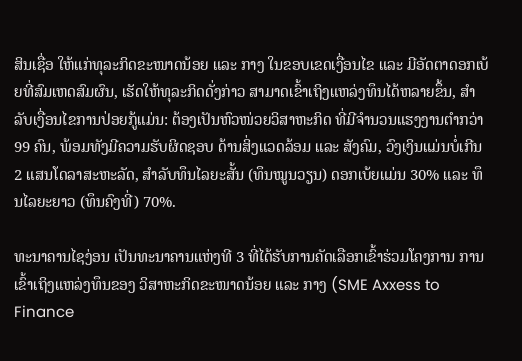ສິນເຊື່ອ ໃຫ້ແກ່ທຸລະກິດຂະໜາດນ້ອຍ ແລະ ກາງ ໃນຂອບເຂດເງື່ອນໄຂ ແລະ ມີອັດຕາດອກເບ້ຍທີ່ສົມເຫດສົມຜົນ, ເຮັດໃຫ້ທຸລະກິດດັ່ງກ່າວ ສາມາດເຂົ້າເຖິງແຫລ່ງທຶນໄດ້ຫລາຍຂຶ້ນ, ສຳລັບເງື່ອນໄຂການປ່ອຍກູ້ແມ່ນ: ຕ້ອງເປັນຫົວໜ່ວຍວິສາຫະກິດ ທີ່ມີຈຳນວນແຮງງານຕຳກວ່າ 99 ຄົນ, ພ້ອມທັງມີຄວາມຮັບຜິດຊອບ ດ້ານສິ່ງແວດລ້ອມ ແລະ ສັງຄົມ, ວົງເງິນແມ່ນບໍ່ເກີນ 2 ແສນໂດລາສະຫະລັດ, ສຳລັບທຶນໄລຍະສັ້ນ (ທຶນໝູນວຽນ) ດອກເບ້ຍແມ່ນ 30% ແລະ ທຶນໄລຍະຍາວ (ທຶນຄົງທີ່) 70%.

ທະນາຄານໄຊງ່ອນ ເປັນທະນາຄານແຫ່ງທີ 3 ທີ່ໄດ້ຮັບການຄັດເລືອກເຂົ້າຮ່ວມໂຄງການ ການເຂົ້າເຖິງແຫລ່ງທຶນຂອງ ວິສາຫະກິດຂະໜາດນ້ອຍ ແລະ ກາງ (SME Axxess to Finance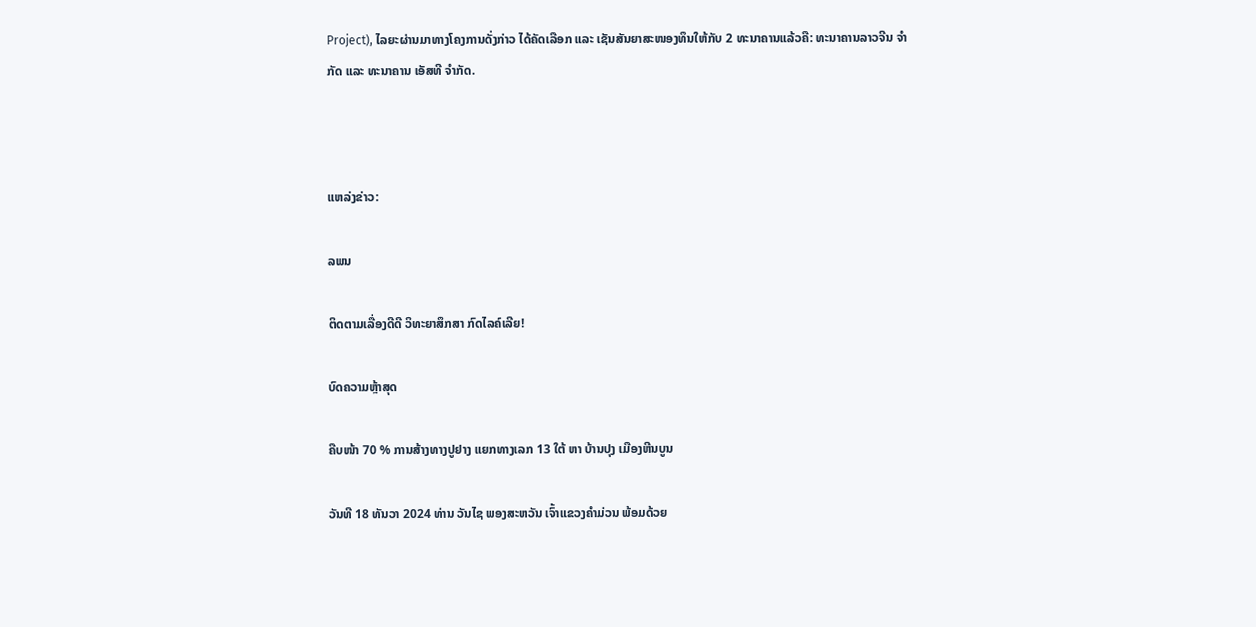Project), ໄລຍະຜ່ານມາທາງໂຄງການດັ່ງກ່າວ ໄດ້ຄັດເລືອກ ແລະ ເຊັນສັນຍາສະໜອງທຶນໃຫ້ກັບ 2 ທະນາຄານແລ້ວຄື: ທະນາຄານລາວຈີນ ຈຳກັດ ແລະ ທະນາຄານ ເອັສທີ ຈຳກັດ.



ແຫລ່ງຂ່າວ:

ລພນ

ຕິດຕາມເລື່ອງດີດີ ວິທະຍາສຶກສາ ກົດໄລຄ໌ເລີຍ!

ບົດຄວາມຫຼ້າສຸດ

ຄືບໜ້າ 70 % ການສ້າງທາງປູຢາງ ແຍກທາງເລກ 13 ໃຕ້ ຫາ ບ້ານປຸງ ເມືອງຫີນບູນ

ວັນທີ 18 ທັນວາ 2024 ທ່ານ ວັນໄຊ ພອງສະຫວັນ ເຈົ້າແຂວງຄຳມ່ວນ ພ້ອມດ້ວຍ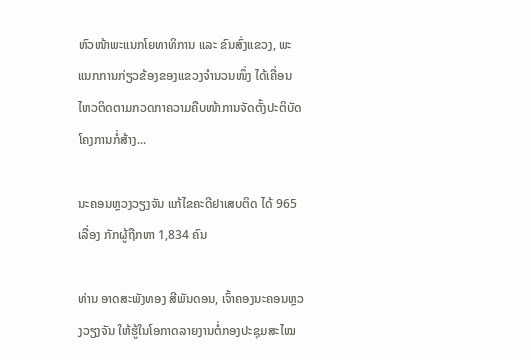ຫົວໜ້າພະແນກໂຍທາທິການ ແລະ ຂົນສົ່ງແຂວງ, ພະແນກການກ່ຽວຂ້ອງຂອງແຂວງຈໍານວນໜຶ່ງ ໄດ້ເຄື່ອນໄຫວຕິດຕາມກວດກາຄວາມຄືບໜ້າການຈັດຕັ້ງປະຕິບັດໂຄງການກໍ່ສ້າງ...

ນະຄອນຫຼວງວຽງຈັນ ແກ້ໄຂຄະດີຢາເສບຕິດ ໄດ້ 965 ເລື່ອງ ກັກຜູ້ຖືກຫາ 1,834 ຄົນ

ທ່ານ ອາດສະພັງທອງ ສີພັນດອນ, ເຈົ້າຄອງນະຄອນຫຼວງວຽງຈັນ ໃຫ້ຮູ້ໃນໂອກາດລາຍງານຕໍ່ກອງປະຊຸມສະໄໝ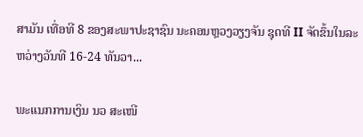ສາມັນ ເທື່ອທີ 8 ຂອງສະພາປະຊາຊົນ ນະຄອນຫຼວງວຽງຈັນ ຊຸດທີ II ຈັດຂຶ້ນໃນລະຫວ່າງວັນທີ 16-24 ທັນວາ...

ພະແນກການເງິນ ນວ ສະເໜີ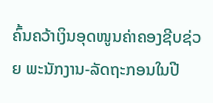ຄົ້ນຄວ້າເງິນອຸດໜູນຄ່າຄອງຊີບຊ່ວຍ ພະນັກງານ-ລັດຖະກອນໃນປີ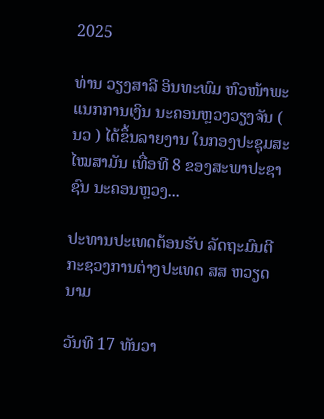2025

ທ່ານ ວຽງສາລີ ອິນທະພົມ ຫົວໜ້າພະແນກການເງິນ ນະຄອນຫຼວງວຽງຈັນ ( ນວ ) ໄດ້ຂຶ້ນລາຍງານ ໃນກອງປະຊຸມສະໄໝສາມັນ ເທື່ອທີ 8 ຂອງສະພາປະຊາຊົນ ນະຄອນຫຼວງ...

ປະທານປະເທດຕ້ອນຮັບ ລັດຖະມົນຕີກະຊວງການຕ່າງປະເທດ ສສ ຫວຽດນາມ

ວັນທີ 17 ທັນວາ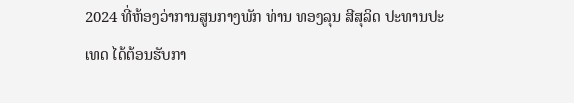2024 ທີ່ຫ້ອງວ່າການສູນກາງພັກ ທ່ານ ທອງລຸນ ສີສຸລິດ ປະທານປະເທດ ໄດ້ຕ້ອນຮັບກາ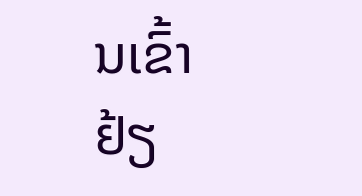ນເຂົ້າຢ້ຽ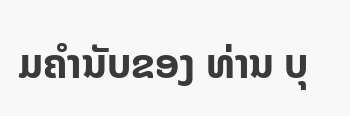ມຄຳນັບຂອງ ທ່ານ ບຸ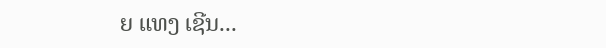ຍ ແທງ ເຊີນ...